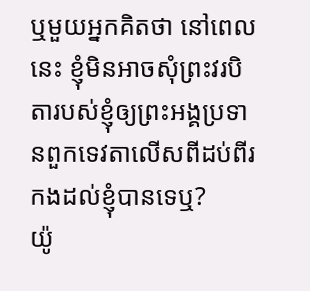ឬមួយអ្នកគិតថា នៅពេលនេះ ខ្ញុំមិនអាចសុំព្រះវរបិតារបស់ខ្ញុំឲ្យព្រះអង្គប្រទានពួកទេវតាលើសពីដប់ពីរកងដល់ខ្ញុំបានទេឬ?
យ៉ូ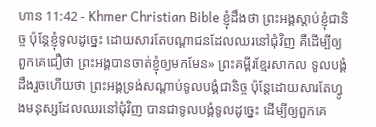ហាន 11:42 - Khmer Christian Bible ខ្ញុំដឹងថា ព្រះអង្គស្តាប់ខ្ញុំជានិច្ច ប៉ុន្ដែខ្ញុំទូលដូច្នេះ ដោយសារតែបណ្តាជនដែលឈរនៅជុំវិញ គឺដើម្បីឲ្យពួកគេជឿថា ព្រះអង្គបានចាត់ខ្ញុំឲ្យមកមែន» ព្រះគម្ពីរខ្មែរសាកល ទូលបង្គំដឹងរួចហើយថា ព្រះអង្គទ្រង់សណ្ដាប់ទូលបង្គំជានិច្ច ប៉ុន្តែដោយសារតែហ្វូងមនុស្សដែលឈរនៅជុំវិញ បានជាទូលបង្គំទូលដូច្នេះ ដើម្បីឲ្យពួកគេ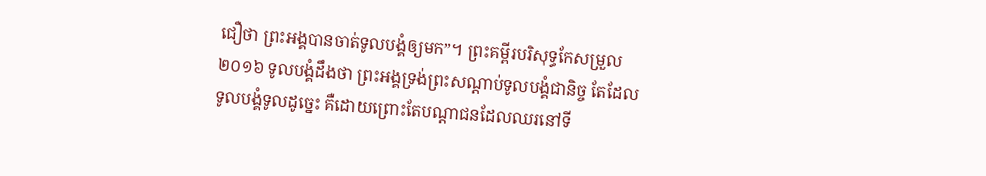ជឿថា ព្រះអង្គបានចាត់ទូលបង្គំឲ្យមក”។ ព្រះគម្ពីរបរិសុទ្ធកែសម្រួល ២០១៦ ទូលបង្គំដឹងថា ព្រះអង្គទ្រង់ព្រះសណ្ដាប់ទូលបង្គំជានិច្ច តែដែលទូលបង្គំទូលដូច្នេះ គឺដោយព្រោះតែបណ្តាជនដែលឈរនៅទី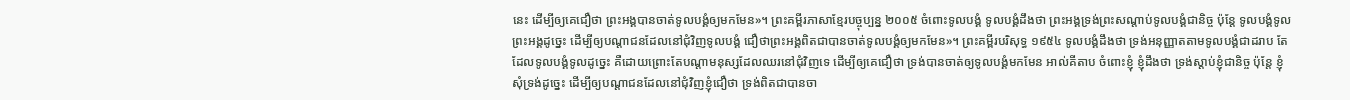នេះ ដើម្បីឲ្យគេជឿថា ព្រះអង្គបានចាត់ទូលបង្គំឲ្យមកមែន»។ ព្រះគម្ពីរភាសាខ្មែរបច្ចុប្បន្ន ២០០៥ ចំពោះទូលបង្គំ ទូលបង្គំដឹងថា ព្រះអង្គទ្រង់ព្រះសណ្ដាប់ទូលបង្គំជានិច្ច ប៉ុន្តែ ទូលបង្គំទូលព្រះអង្គដូច្នេះ ដើម្បីឲ្យបណ្ដាជនដែលនៅជុំវិញទូលបង្គំ ជឿថាព្រះអង្គពិតជាបានចាត់ទូលបង្គំឲ្យមកមែន»។ ព្រះគម្ពីរបរិសុទ្ធ ១៩៥៤ ទូលបង្គំដឹងថា ទ្រង់អនុញ្ញាតតាមទូលបង្គំជាដរាប តែដែលទូលបង្គំទូលដូច្នេះ គឺដោយព្រោះតែបណ្តាមនុស្សដែលឈរនៅជុំវិញទេ ដើម្បីឲ្យគេជឿថា ទ្រង់បានចាត់ឲ្យទូលបង្គំមកមែន អាល់គីតាប ចំពោះខ្ញុំ ខ្ញុំដឹងថា ទ្រង់ស្តាប់ខ្ញុំជានិច្ច ប៉ុន្ដែ ខ្ញុំសុំទ្រង់ដូច្នេះ ដើម្បីឲ្យបណ្ដាជនដែលនៅជុំវិញខ្ញុំជឿថា ទ្រង់ពិតជាបានចា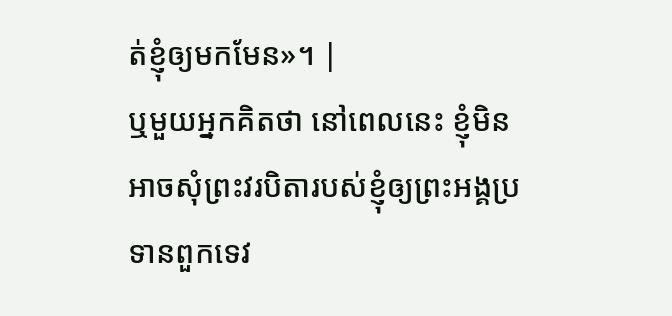ត់ខ្ញុំឲ្យមកមែន»។ |
ឬមួយអ្នកគិតថា នៅពេលនេះ ខ្ញុំមិនអាចសុំព្រះវរបិតារបស់ខ្ញុំឲ្យព្រះអង្គប្រទានពួកទេវ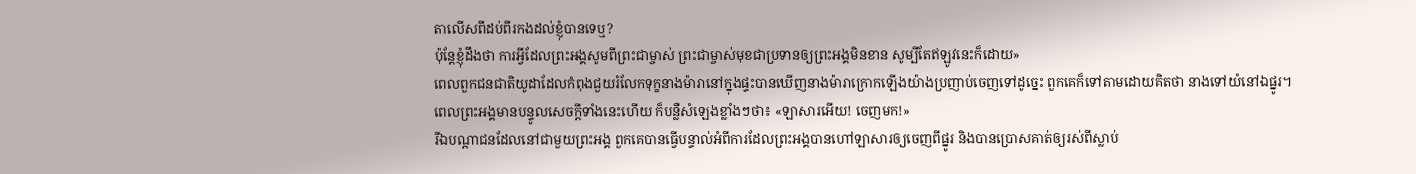តាលើសពីដប់ពីរកងដល់ខ្ញុំបានទេឬ?
ប៉ុន្ដែខ្ញុំដឹងថា ការអ្វីដែលព្រះអង្គសូមពីព្រះជាម្ចាស់ ព្រះជាម្ចាស់មុខជាប្រទានឲ្យព្រះអង្គមិនខាន សូម្បីតែឥឡូវនេះក៏ដោយ»
ពេលពួកជនជាតិយូដាដែលកំពុងជួយរំលែកទុក្ខនាងម៉ារានៅក្នុងផ្ទះបានឃើញនាងម៉ារាក្រោកឡើងយ៉ាងប្រញាប់ចេញទៅដូច្នេះ ពួកគេក៏ទៅតាមដោយគិតថា នាងទៅយំនៅឯផ្នូរ។
ពេលព្រះអង្គមានបន្ទូលសេចក្ដីទាំងនេះហើយ ក៏បន្លឺសំឡេងខ្លាំងៗថា៖ «ឡាសារអើយ! ចេញមក!»
រីឯបណ្តាជនដែលនៅជាមួយព្រះអង្គ ពួកគេបានធ្វើបន្ទាល់អំពីការដែលព្រះអង្គបានហៅឡាសារឲ្យចេញពីផ្នូរ និងបានប្រោសគាត់ឲ្យរស់ពីស្លាប់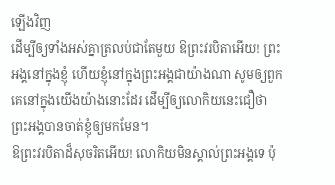ឡើងវិញ
ដើម្បីឲ្យទាំងអស់គ្នាត្រលប់ជាតែមួយ ឱព្រះវរបិតាអើយ! ព្រះអង្គនៅក្នុងខ្ញុំ ហើយខ្ញុំនៅក្នុងព្រះអង្គជាយ៉ាងណា សូមឲ្យពួកគេនៅក្នុងយើងយ៉ាងនោះដែរ ដើម្បីឲ្យលោកិយនេះជឿថា ព្រះអង្គបានចាត់ខ្ញុំឲ្យមកមែន។
ឱព្រះវរបិតាដ៏សុចរិតអើយ! លោកិយមិនស្គាល់ព្រះអង្គទេ ប៉ុ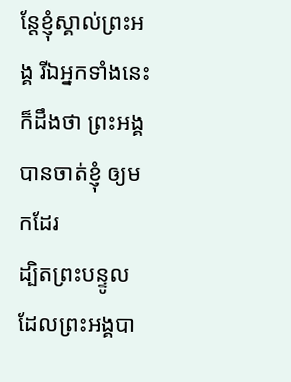ន្ដែខ្ញុំស្គាល់ព្រះអង្គ រីឯអ្នកទាំងនេះក៏ដឹងថា ព្រះអង្គបានចាត់ខ្ញុំ ឲ្យមកដែរ
ដ្បិតព្រះបន្ទូលដែលព្រះអង្គបា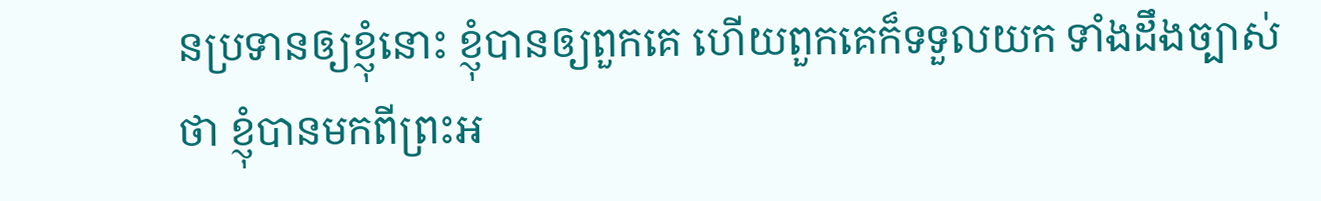នប្រទានឲ្យខ្ញុំនោះ ខ្ញុំបានឲ្យពួកគេ ហើយពួកគេក៏ទទួលយក ទាំងដឹងច្បាស់ថា ខ្ញុំបានមកពីព្រះអ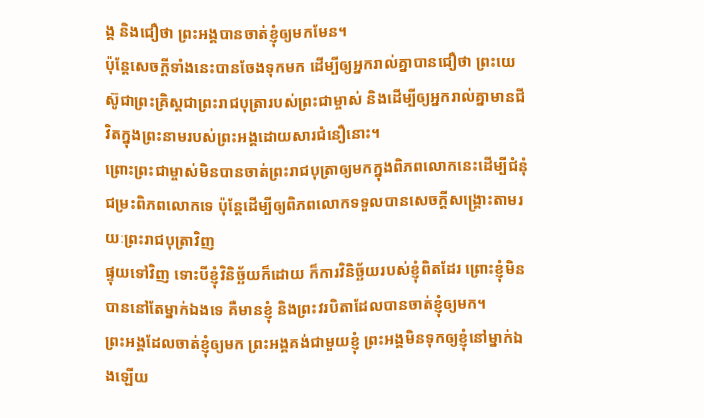ង្គ និងជឿថា ព្រះអង្គបានចាត់ខ្ញុំឲ្យមកមែន។
ប៉ុន្ដែសេចក្ដីទាំងនេះបានចែងទុកមក ដើម្បីឲ្យអ្នករាល់គ្នាបានជឿថា ព្រះយេស៊ូជាព្រះគ្រិស្ដជាព្រះរាជបុត្រារបស់ព្រះជាម្ចាស់ និងដើម្បីឲ្យអ្នករាល់គ្នាមានជីវិតក្នុងព្រះនាមរបស់ព្រះអង្គដោយសារជំនឿនោះ។
ព្រោះព្រះជាម្ចាស់មិនបានចាត់ព្រះរាជបុត្រាឲ្យមកក្នុងពិភពលោកនេះដើម្បីជំនុំជម្រះពិភពលោកទេ ប៉ុន្ដែដើម្បីឲ្យពិភពលោកទទួលបានសេចក្ដីសង្គ្រោះតាមរយៈព្រះរាជបុត្រាវិញ
ផ្ទុយទៅវិញ ទោះបីខ្ញុំវិនិច្ឆ័យក៏ដោយ ក៏ការវិនិច្ឆ័យរបស់ខ្ញុំពិតដែរ ព្រោះខ្ញុំមិនបាននៅតែម្នាក់ឯងទេ គឺមានខ្ញុំ និងព្រះវរបិតាដែលបានចាត់ខ្ញុំឲ្យមក។
ព្រះអង្គដែលចាត់ខ្ញុំឲ្យមក ព្រះអង្គគង់ជាមួយខ្ញុំ ព្រះអង្គមិនទុកឲ្យខ្ញុំនៅម្នាក់ឯងឡើយ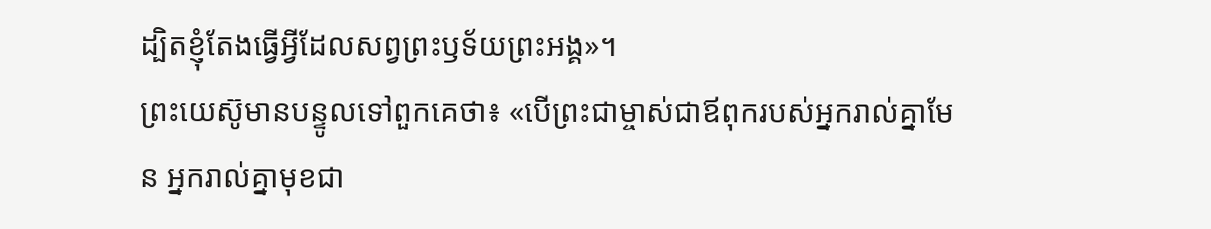ដ្បិតខ្ញុំតែងធ្វើអ្វីដែលសព្វព្រះឫទ័យព្រះអង្គ»។
ព្រះយេស៊ូមានបន្ទូលទៅពួកគេថា៖ «បើព្រះជាម្ចាស់ជាឪពុករបស់អ្នករាល់គ្នាមែន អ្នករាល់គ្នាមុខជា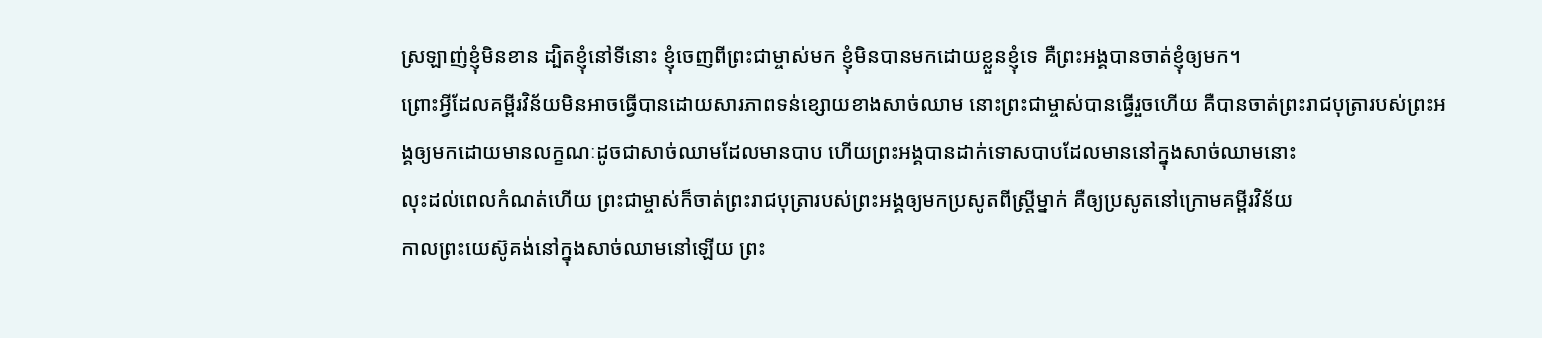ស្រឡាញ់ខ្ញុំមិនខាន ដ្បិតខ្ញុំនៅទីនោះ ខ្ញុំចេញពីព្រះជាម្ចាស់មក ខ្ញុំមិនបានមកដោយខ្លួនខ្ញុំទេ គឺព្រះអង្គបានចាត់ខ្ញុំឲ្យមក។
ព្រោះអ្វីដែលគម្ពីរវិន័យមិនអាចធ្វើបានដោយសារភាពទន់ខ្សោយខាងសាច់ឈាម នោះព្រះជាម្ចាស់បានធ្វើរួចហើយ គឺបានចាត់ព្រះរាជបុត្រារបស់ព្រះអង្គឲ្យមកដោយមានលក្ខណៈដូចជាសាច់ឈាមដែលមានបាប ហើយព្រះអង្គបានដាក់ទោសបាបដែលមាននៅក្នុងសាច់ឈាមនោះ
លុះដល់ពេលកំណត់ហើយ ព្រះជាម្ចាស់ក៏ចាត់ព្រះរាជបុត្រារបស់ព្រះអង្គឲ្យមកប្រសូតពីស្រ្តីម្នាក់ គឺឲ្យប្រសូតនៅក្រោមគម្ពីរវិន័យ
កាលព្រះយេស៊ូគង់នៅក្នុងសាច់ឈាមនៅឡើយ ព្រះ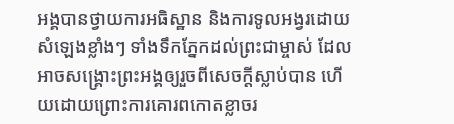អង្គបានថ្វាយការអធិស្ឋាន និងការទូលអង្វរដោយសំឡេងខ្លាំងៗ ទាំងទឹកភ្នែកដល់ព្រះជាម្ចាស់ ដែលអាចសង្រ្គោះព្រះអង្គឲ្យរួចពីសេចក្ដីស្លាប់បាន ហើយដោយព្រោះការគោរពកោតខ្លាចរ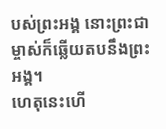បស់ព្រះអង្គ នោះព្រះជាម្ចាស់ក៏ឆ្លើយតបនឹងព្រះអង្គ។
ហេតុនេះហើ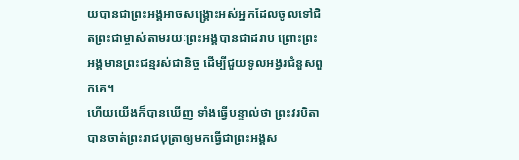យបានជាព្រះអង្គអាចសង្គ្រោះអស់អ្នកដែលចូលទៅជិតព្រះជាម្ចាស់តាមរយៈព្រះអង្គបានជាដរាប ព្រោះព្រះអង្គមានព្រះជន្មរស់ជានិច្ច ដើម្បីជួយទូលអង្វរជំនួសពួកគេ។
ហើយយើងក៏បានឃើញ ទាំងធ្វើបន្ទាល់ថា ព្រះវរបិតាបានចាត់ព្រះរាជបុត្រាឲ្យមកធ្វើជាព្រះអង្គស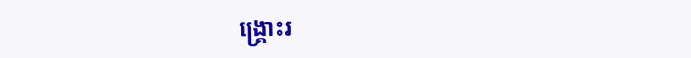ង្គ្រោះរ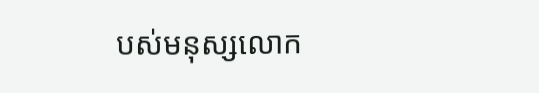បស់មនុស្សលោក